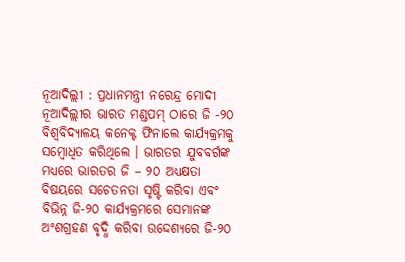ନୂଆଦିଲ୍ଲୀ : ପ୍ରଧାନମନ୍ତ୍ରୀ ନରେନ୍ଦ୍ର ମୋଦୀ ନୂଆଦିଲ୍ଲୀର ଭାରତ ମଣ୍ଡପମ୍ ଠାରେ ଜି -୨୦ ବିଶ୍ୱବିଦ୍ୟାଳୟ କନେକ୍ଟ ଫିନାଲେ କାର୍ଯ୍ୟକ୍ରମକୁ ସମ୍ବୋଧିତ କରିଥିଲେ । ଭାରତର ଯୁବବର୍ଗଙ୍କ ମଧ୍ୟରେ ଭାରତର ଜି – ୨୦ ଅଧ୍ୟକ୍ଷତା ବିଷୟରେ ସଚେତନତା ସୃଷ୍ଟି କରିବା ଏବଂ ବିଭିନ୍ନ ଜି-୨୦ କାର୍ଯ୍ୟକ୍ରମରେ ସେମାନଙ୍କ ଅଂଶଗ୍ରହଣ ବୃଦ୍ଧି କରିବା ଉଦ୍ଦେଶ୍ୟରେ ଜି-୨୦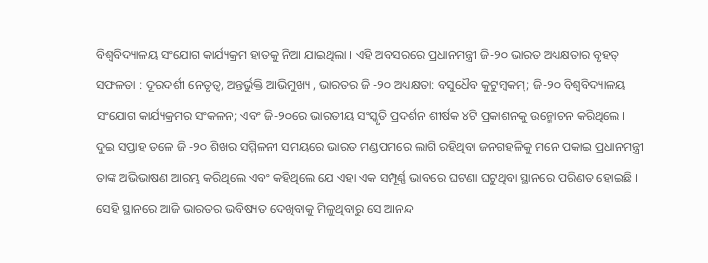ବିଶ୍ୱବିଦ୍ୟାଳୟ ସଂଯୋଗ କାର୍ଯ୍ୟକ୍ରମ ହାତକୁ ନିଆ ଯାଇଥିଲା । ଏହି ଅବସରରେ ପ୍ରଧାନମନ୍ତ୍ରୀ ଜି-୨୦ ଭାରତ ଅଧ୍ୟକ୍ଷତାର ବୃହତ୍ ସଫଳତା : ଦୂରଦର୍ଶୀ ନେତୃତ୍ୱ, ଅନ୍ତର୍ଭୁକ୍ତି ଆଭିମୁଖ୍ୟ , ଭାରତର ଜି -୨୦ ଅଧ୍ୟକ୍ଷତା: ବସୁଧୈବ କୁଟୁମ୍ବକମ୍; ଜି-୨୦ ବିଶ୍ୱବିଦ୍ୟାଳୟ ସଂଯୋଗ କାର୍ଯ୍ୟକ୍ରମର ସଂକଳନ; ଏବଂ ଜି-୨୦ରେ ଭାରତୀୟ ସଂସ୍କୃତି ପ୍ରଦର୍ଶନ ଶୀର୍ଷକ ୪ଟି ପ୍ରକାଶନକୁ ଉନ୍ମୋଚନ କରିଥିଲେ ।
ଦୁଇ ସପ୍ତାହ ତଳେ ଜି -୨୦ ଶିଖର ସମ୍ମିଳନୀ ସମୟରେ ଭାରତ ମଣ୍ଡପମରେ ଲାଗି ରହିଥିବା ଜନଗହଳିକୁ ମନେ ପକାଇ ପ୍ରଧାନମନ୍ତ୍ରୀ ତାଙ୍କ ଅଭିଭାଷଣ ଆରମ୍ଭ କରିଥିଲେ ଏବଂ କହିଥିଲେ ଯେ ଏହା ଏକ ସମ୍ପୂର୍ଣ୍ଣ ଭାବରେ ଘଟଣା ଘଟୁଥିବା ସ୍ଥାନରେ ପରିଣତ ହୋଇଛି । ସେହି ସ୍ଥାନରେ ଆଜି ଭାରତର ଭବିଷ୍ୟତ ଦେଖିବାକୁ ମିଳୁଥିବାରୁ ସେ ଆନନ୍ଦ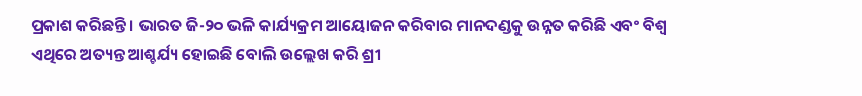ପ୍ରକାଶ କରିଛନ୍ତି । ଭାରତ ଜି-୨୦ ଭଳି କାର୍ଯ୍ୟକ୍ରମ ଆୟୋଜନ କରିବାର ମାନଦଣ୍ଡକୁ ଉନ୍ନତ କରିଛି ଏବଂ ବିଶ୍ୱ ଏଥିରେ ଅତ୍ୟନ୍ତ ଆଶ୍ଚର୍ଯ୍ୟ ହୋଇଛି ବୋଲି ଉଲ୍ଲେଖ କରି ଶ୍ରୀ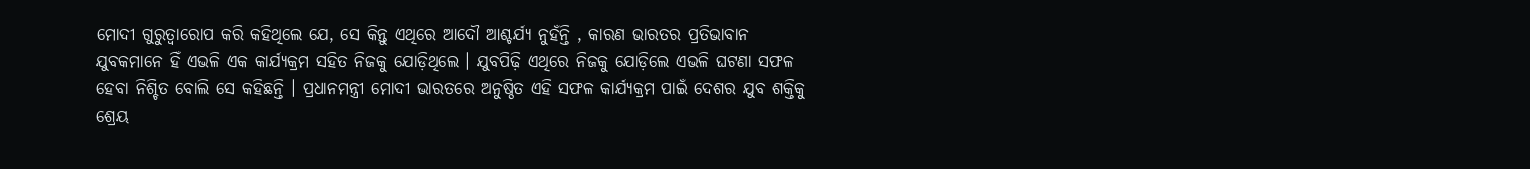ମୋଦୀ ଗୁରୁତ୍ୱାରୋପ କରି କହିଥିଲେ ଯେ, ସେ କିନ୍ତୁ ଏଥିରେ ଆଦୌ ଆଶ୍ଚର୍ଯ୍ୟ ନୁହଁନ୍ତି , କାରଣ ଭାରତର ପ୍ରତିଭାବାନ ଯୁବକମାନେ ହିଁ ଏଭଳି ଏକ କାର୍ଯ୍ୟକ୍ରମ ସହିତ ନିଜକୁ ଯୋଡ଼ିଥିଲେ । ଯୁବପିଢ଼ି ଏଥିରେ ନିଜକୁ ଯୋଡ଼ିଲେ ଏଭଳି ଘଟଣା ସଫଳ ହେବା ନିଶ୍ଚିତ ବୋଲି ସେ କହିଛନ୍ତି । ପ୍ରଧାନମନ୍ତ୍ରୀ ମୋଦୀ ଭାରତରେ ଅନୁଷ୍ଠିତ ଏହି ସଫଳ କାର୍ଯ୍ୟକ୍ରମ ପାଇଁ ଦେଶର ଯୁବ ଶକ୍ତିକୁ ଶ୍ରେୟ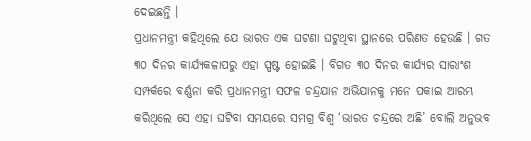ଦେଇଛନ୍ତି ।
ପ୍ରଧାନମନ୍ତ୍ରୀ କହିଥିଲେ ଯେ ଭାରତ ଏକ ଘଟଣା ଘଟୁଥିବା ସ୍ଥାନରେ ପରିଣତ ହେଉଛି । ଗତ ୩୦ ଦିନର କାର୍ଯ୍ୟକଳାପରୁ ଏହା ସ୍ପଷ୍ଟ ହୋଇଛି । ବିଗତ ୩୦ ଦିନର କାର୍ଯ୍ୟର ସାରାଂଶ ସମ୍ପର୍କରେ ବର୍ଣ୍ଣନା କରି ପ୍ରଧାନମନ୍ତ୍ରୀ ସଫଳ ଚନ୍ଦ୍ରଯାନ ଅଭିଯାନକୁ ମନେ ପକାଇ ଆରମ୍ଭ କରିଥିଲେ ସେ ଏହା ଘଟିବା ସମୟରେ ସମଗ୍ର ବିଶ୍ୱ ‘ଭାରତ ଚନ୍ଦ୍ରରେ ଅଛି’ ବୋଲି ଅନୁଭବ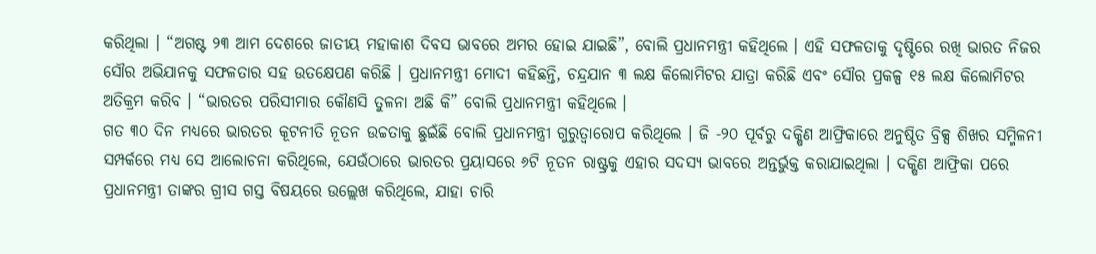କରିଥିଲା । “ଅଗଷ୍ଟ ୨୩ ଆମ ଦେଶରେ ଜାତୀୟ ମହାକାଶ ଦିବସ ଭାବରେ ଅମର ହୋଇ ଯାଇଛି”, ବୋଲି ପ୍ରଧାନମନ୍ତ୍ରୀ କହିଥିଲେ । ଏହି ସଫଳତାକୁ ଦୃଷ୍ଟିରେ ରଖି ଭାରତ ନିଜର ସୌର ଅଭିଯାନକୁ ସଫଳତାର ସହ ଉତକ୍ଷେପଣ କରିଛି । ପ୍ରଧାନମନ୍ତ୍ରୀ ମୋଦୀ କହିଛନ୍ତି, ଚନ୍ଦ୍ରଯାନ ୩ ଲକ୍ଷ କିଲୋମିଟର ଯାତ୍ରା କରିଛି ଏବଂ ସୌର ପ୍ରକଳ୍ପ ୧୫ ଲକ୍ଷ କିଲୋମିଟର ଅତିକ୍ରମ କରିବ । “ଭାରତର ପରିସୀମାର କୌଣସି ତୁଳନା ଅଛି କି” ବୋଲି ପ୍ରଧାନମନ୍ତ୍ରୀ କହିଥିଲେ ।
ଗତ ୩୦ ଦିନ ମଧ୍ୟରେ ଭାରତର କୂଟନୀତି ନୂତନ ଉଚ୍ଚତାକୁ ଛୁଇଁଛି ବୋଲି ପ୍ରଧାନମନ୍ତ୍ରୀ ଗୁରୁତ୍ୱାରୋପ କରିଥିଲେ । ଜି -୨୦ ପୂର୍ବରୁ ଦକ୍ଷିଣ ଆଫ୍ରିକାରେ ଅନୁଷ୍ଠିତ ବ୍ରିକ୍ସ ଶିଖର ସମ୍ମିଳନୀ ସମ୍ପର୍କରେ ମଧ୍ୟ ସେ ଆଲୋଚନା କରିଥିଲେ, ଯେଉଁଠାରେ ଭାରତର ପ୍ରୟାସରେ ୬ଟି ନୂତନ ରାଷ୍ଟ୍ରକୁ ଏହାର ସଦସ୍ୟ ଭାବରେ ଅନ୍ତର୍ଭୁକ୍ତ କରାଯାଇଥିଲା । ଦକ୍ଷିଣ ଆଫ୍ରିକା ପରେ ପ୍ରଧାନମନ୍ତ୍ରୀ ତାଙ୍କର ଗ୍ରୀସ ଗସ୍ତ ବିଷୟରେ ଉଲ୍ଲେଖ କରିଥିଲେ, ଯାହା ଚାରି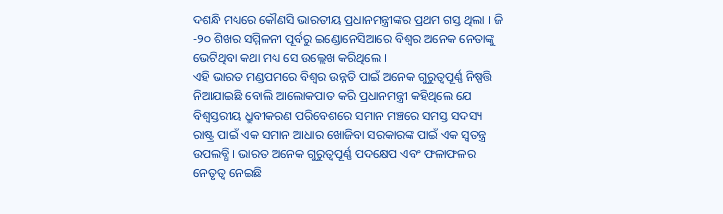ଦଶନ୍ଧି ମଧ୍ୟରେ କୌଣସି ଭାରତୀୟ ପ୍ରଧାନମନ୍ତ୍ରୀଙ୍କର ପ୍ରଥମ ଗସ୍ତ ଥିଲା । ଜି -୨୦ ଶିଖର ସମ୍ମିଳନୀ ପୂର୍ବରୁ ଇଣ୍ଡୋନେସିଆରେ ବିଶ୍ୱର ଅନେକ ନେତାଙ୍କୁ ଭେଟିଥିବା କଥା ମଧ୍ୟ ସେ ଉଲ୍ଲେଖ କରିଥିଲେ ।
ଏହି ଭାରତ ମଣ୍ଡପମରେ ବିଶ୍ୱର ଉନ୍ନତି ପାଇଁ ଅନେକ ଗୁରୁତ୍ୱପୂର୍ଣ୍ଣ ନିଷ୍ପତ୍ତି ନିଆଯାଇଛି ବୋଲି ଆଲୋକପାତ କରି ପ୍ରଧାନମନ୍ତ୍ରୀ କହିଥିଲେ ଯେ ବିଶ୍ୱସ୍ତରୀୟ ଧ୍ରୁବୀକରଣ ପରିବେଶରେ ସମାନ ମଞ୍ଚରେ ସମସ୍ତ ସଦସ୍ୟ ରାଷ୍ଟ୍ର ପାଇଁ ଏକ ସମାନ ଆଧାର ଖୋଜିବା ସରକାରଙ୍କ ପାଇଁ ଏକ ସ୍ୱତନ୍ତ୍ର ଉପଲବ୍ଧି । ଭାରତ ଅନେକ ଗୁରୁତ୍ୱପୂର୍ଣ୍ଣ ପଦକ୍ଷେପ ଏବଂ ଫଳାଫଳର ନେତୃତ୍ୱ ନେଇଛି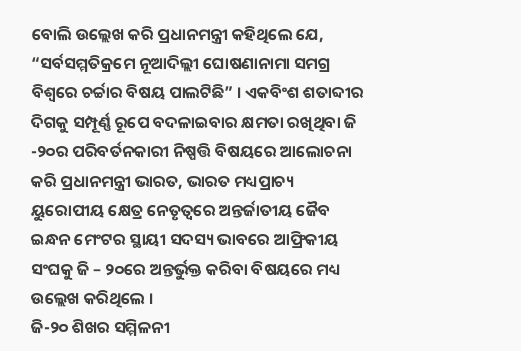ବୋଲି ଉଲ୍ଲେଖ କରି ପ୍ରଧାନମନ୍ତ୍ରୀ କହିଥିଲେ ଯେ, “ସର୍ବସମ୍ମତିକ୍ରମେ ନୂଆଦିଲ୍ଲୀ ଘୋଷଣାନାମା ସମଗ୍ର ବିଶ୍ୱରେ ଚର୍ଚ୍ଚାର ବିଷୟ ପାଲଟିଛି” । ଏକବିଂଶ ଶତାବ୍ଦୀର ଦିଗକୁ ସମ୍ପୂର୍ଣ୍ଣ ରୂପେ ବଦଳାଇବାର କ୍ଷମତା ରଖିଥିବା ଜି -୨୦ର ପରିବର୍ତନକାରୀ ନିଷ୍ପତ୍ତି ବିଷୟରେ ଆଲୋଚନା କରି ପ୍ରଧାନମନ୍ତ୍ରୀ ଭାରତ, ଭାରତ ମଧ୍ୟପ୍ରାଚ୍ୟ ୟୁରୋପୀୟ କ୍ଷେତ୍ର ନେତୃତ୍ୱରେ ଅନ୍ତର୍ଜାତୀୟ ଜୈବ ଇନ୍ଧନ ମେଂଟର ସ୍ଥାୟୀ ସଦସ୍ୟ ଭାବରେ ଆଫ୍ରିକୀୟ ସଂଘକୁ ଜି – ୨୦ରେ ଅନ୍ତର୍ଭୁକ୍ତ କରିବା ବିଷୟରେ ମଧ୍ୟ ଉଲ୍ଲେଖ କରିଥିଲେ ।
ଜି-୨୦ ଶିଖର ସମ୍ମିଳନୀ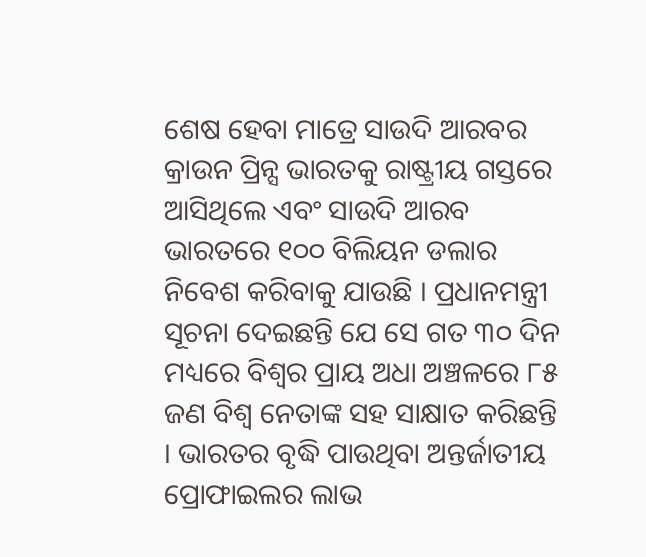ଶେଷ ହେବା ମାତ୍ରେ ସାଉଦି ଆରବର କ୍ରାଉନ ପ୍ରିନ୍ସ ଭାରତକୁ ରାଷ୍ଟ୍ରୀୟ ଗସ୍ତରେ ଆସିଥିଲେ ଏବଂ ସାଉଦି ଆରବ ଭାରତରେ ୧୦୦ ବିଲିୟନ ଡଲାର ନିବେଶ କରିବାକୁ ଯାଉଛି । ପ୍ରଧାନମନ୍ତ୍ରୀ ସୂଚନା ଦେଇଛନ୍ତି ଯେ ସେ ଗତ ୩୦ ଦିନ ମଧ୍ୟରେ ବିଶ୍ୱର ପ୍ରାୟ ଅଧା ଅଞ୍ଚଳରେ ୮୫ ଜଣ ବିଶ୍ୱ ନେତାଙ୍କ ସହ ସାକ୍ଷାତ କରିଛନ୍ତି । ଭାରତର ବୃଦ୍ଧି ପାଉଥିବା ଅନ୍ତର୍ଜାତୀୟ ପ୍ରୋଫାଇଲର ଲାଭ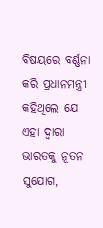ବିଷୟରେ ବର୍ଣ୍ଣନା କରି ପ୍ରଧାନମନ୍ତ୍ରୀ କହିଥିଲେ ଯେ ଏହା ଦ୍ୱାରା ଭାରତକୁ ନୂତନ ସୁଯୋଗ,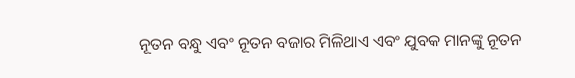ନୂତନ ବନ୍ଧୁ ଏବଂ ନୂତନ ବଜାର ମିଳିଥାଏ ଏବଂ ଯୁବକ ମାନଙ୍କୁ ନୂତନ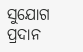ସୁଯୋଗ ପ୍ରଦାନ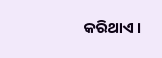କରିଥାଏ ।